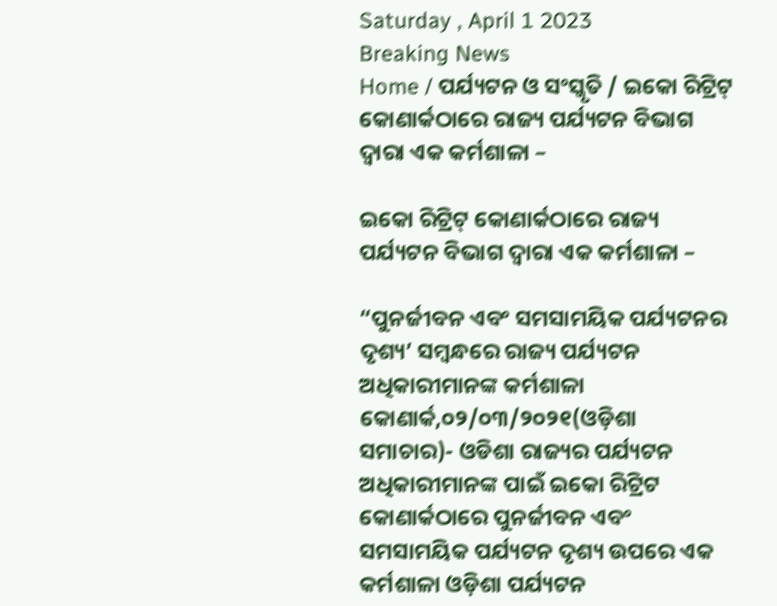Saturday , April 1 2023
Breaking News
Home / ପର୍ଯ୍ୟଟନ ଓ ସଂସ୍କୃତି / ଇକୋ ରିଟ୍ରିଟ୍ କୋଣାର୍କଠାରେ ରାଜ୍ୟ ପର୍ଯ୍ୟଟନ ବିଭାଗ ଦ୍ୱାରା ଏକ କର୍ମଶାଳା –

ଇକୋ ରିଟ୍ରିଟ୍ କୋଣାର୍କଠାରେ ରାଜ୍ୟ ପର୍ଯ୍ୟଟନ ବିଭାଗ ଦ୍ୱାରା ଏକ କର୍ମଶାଳା –

“ପୁନର୍ଜୀବନ ଏବଂ ସମସାମୟିକ ପର୍ଯ୍ୟଟନର ଦୃଶ୍ୟ’ ସମ୍ବନ୍ଧରେ ରାଜ୍ୟ ପର୍ଯ୍ୟଟନ ଅଧିକାରୀମାନଙ୍କ କର୍ମଶାଳା
କୋଣାର୍କ,୦୨/୦୩/୨୦୨୧(ଓଡ଼ିଶା ସମାଚାର)- ଓଡିଶା ରାଜ୍ୟର ପର୍ଯ୍ୟଟନ ଅଧିକାରୀମାନଙ୍କ ପାଇଁ ଇକୋ ରିଟ୍ରିଟ କୋଣାର୍କଠାରେ ପୁନର୍ଜୀବନ ଏବଂ ସମସାମୟିକ ପର୍ଯ୍ୟଟନ ଦୃଶ୍ୟ ଉପରେ ଏକ କର୍ମଶାଳା ଓଡ଼ିଶା ପର୍ଯ୍ୟଟନ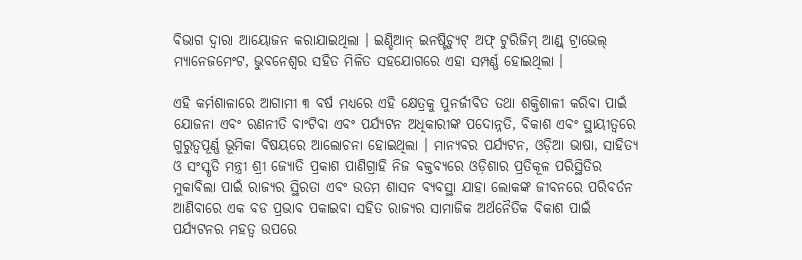ବିଭାଗ ଦ୍ୱାରା ଆୟୋଜନ କରାଯାଇଥିଲା । ଇଣ୍ଡିଆନ୍ ଇନଷ୍ଟିଚ୍ୟୁଟ୍ ଅଫ୍ ଟୁରିଜିମ୍ ଆଣ୍ଡ୍ ଟ୍ରାଭେଲ୍ ମ୍ୟାନେଜମେଂଟ, ଭୁବନେଶ୍ୱର ସହିତ ମିଳିତ ସହଯୋଗରେ ଏହା ସମ୍ପର୍ଣ୍ଣ ହୋଇଥିଲା ।

ଏହି କର୍ମଶାଳାରେ ଆଗାମୀ ୩ ବର୍ଷ ମଧ୍ୟରେ ଏହି କ୍ଷେତ୍ରକୁ ପୁନର୍ଜୀବିତ ତଥା ଶକ୍ତିଶାଳୀ କରିବା ପାଇଁ ଯୋଜନା ଏବଂ ରଣନୀତି ବାଂଟିବା ଏବଂ ପର୍ଯ୍ୟଟନ ଅଧିକାରୀଙ୍କ ପଦୋନ୍ନତି, ବିକାଶ ଏବଂ ସ୍ଥାୟୀତ୍ୱରେ ଗୁରୁତ୍ୱପୂର୍ଣ୍ଣ ଭୂମିକା ବିଷୟରେ ଆଲୋଚନା ହୋଇଥିଲା । ମାନ୍ୟବର ପର୍ଯ୍ୟଟନ, ଓଡ଼ିଆ ଭାଷା, ସାହିତ୍ୟ ଓ ସଂସ୍କୃତି ମନ୍ତ୍ରୀ ଶ୍ରୀ ଜ୍ୟୋତି ପ୍ରକାଶ ପାଣିଗ୍ରାହି ନିଜ ବକ୍ତବ୍ୟରେ ଓଡ଼ିଶାର ପ୍ରତିକୂଳ ପରିସ୍ଥିତିର ମୁକାବିଲା ପାଇଁ ରାଜ୍ୟର ସ୍ଥିରତା ଏବଂ ଉତମ ଶାସନ ବ୍ୟବସ୍ଥା ଯାହା ଲୋକଙ୍କ ଜୀବନରେ ପରିବର୍ତନ ଆଣିବାରେ ଏକ ବଡ ପ୍ରଭାବ ପକାଇବା ସହିତ ରାଜ୍ୟର ସାମାଜିକ ଅର୍ଥନୈତିକ ବିକାଶ ପାଇଁ ପର୍ଯ୍ୟଟନର ମହତ୍ୱ ଉପରେ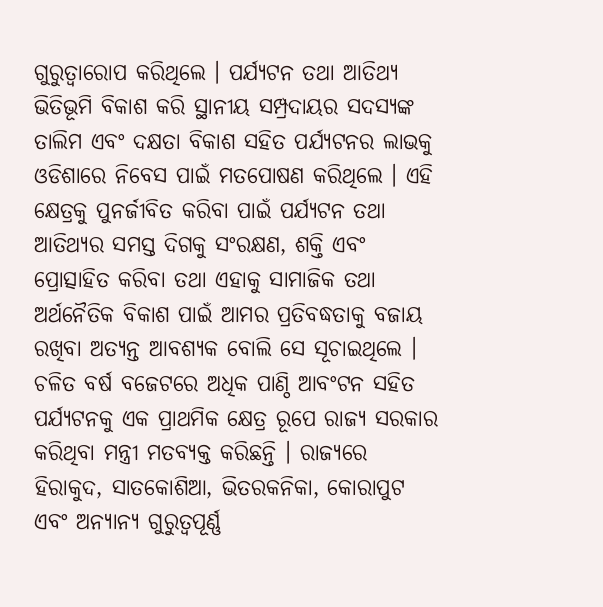ଗୁରୁତ୍ୱାରୋପ କରିଥିଲେ । ପର୍ଯ୍ୟଟନ ତଥା ଆତିଥ୍ୟ ଭିତିଭୂମି ବିକାଶ କରି ସ୍ଥାନୀୟ ସମ୍ପ୍ରଦାୟର ସଦସ୍ୟଙ୍କ ତାଲିମ ଏବଂ ଦକ୍ଷତା ବିକାଶ ସହିତ ପର୍ଯ୍ୟଟନର ଲାଭକୁ ଓଡିଶାରେ ନିବେସ ପାଇଁ ମତପୋଷଣ କରିଥିଲେ । ଏହି କ୍ଷେତ୍ରକୁ ପୁନର୍ଜୀବିତ କରିବା ପାଇଁ ପର୍ଯ୍ୟଟନ ତଥା ଆତିଥ୍ୟର ସମସ୍ତ ଦିଗକୁ ସଂରକ୍ଷଣ, ଶକ୍ତି ଏବଂ ପ୍ରୋତ୍ସାହିତ କରିବା ତଥା ଏହାକୁ ସାମାଜିକ ତଥା ଅର୍ଥନୈତିକ ବିକାଶ ପାଇଁ ଆମର ପ୍ରତିବଦ୍ଧତାକୁ ବଜାୟ ରଖିବା ଅତ୍ୟନ୍ତ ଆବଶ୍ୟକ ବୋଲି ସେ ସୂଚାଇଥିଲେ । ଚଳିତ ବର୍ଷ ବଜେଟରେ ଅଧିକ ପାଣ୍ଠି ଆବଂଟନ ସହିତ ପର୍ଯ୍ୟଟନକୁ ଏକ ପ୍ରାଥମିକ କ୍ଷେତ୍ର ରୂପେ ରାଜ୍ୟ ସରକାର କରିଥିବା ମନ୍ତ୍ରୀ ମତବ୍ୟକ୍ତ କରିଛନ୍ତି । ରାଜ୍ୟରେ ହିରାକୁଦ, ସାତକୋଶିଆ, ଭିତରକନିକା, କୋରାପୁଟ ଏବଂ ଅନ୍ୟାନ୍ୟ ଗୁରୁତ୍ୱପୂର୍ଣ୍ଣ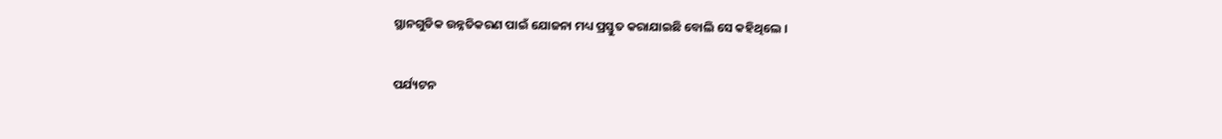ସ୍ଥାନଗୁଡିକ ଉନ୍ନତିକରଣ ପାଇଁ ଯୋଜନା ମଧ୍ୟ ପ୍ରସ୍ତୁତ କରାଯାଇଛି ବୋଲି ସେ କହିଥିଲେ ।

ପର୍ଯ୍ୟଟନ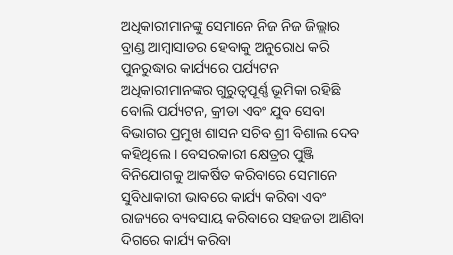ଅଧିକାରୀମାନଙ୍କୁ ସେମାନେ ନିଜ ନିଜ ଜିଲ୍ଲାର ବ୍ରାଣ୍ଡ ଆମ୍ବାସାଡର ହେବାକୁ ଅନୁରୋଧ କରି ପୁନରୁଦ୍ଧାର କାର୍ଯ୍ୟରେ ପର୍ଯ୍ୟଟନ ଅଧିକାରୀମାନଙ୍କର ଗୁରୁତ୍ୱପୂର୍ଣ୍ଣ ଭୂମିକା ରହିଛି ବୋଲି ପର୍ଯ୍ୟଟନ, କ୍ରୀଡା ଏବଂ ଯୁବ ସେବା ବିଭାଗର ପ୍ରମୁଖ ଶାସନ ସଚିବ ଶ୍ରୀ ବିଶାଲ ଦେବ କହିଥିଲେ । ବେସରକାରୀ କ୍ଷେତ୍ରର ପୁଞ୍ଜି ବିନିଯୋଗକୁ ଆକର୍ଷିତ କରିବାରେ ସେମାନେ ସୁବିଧାକାରୀ ଭାବରେ କାର୍ଯ୍ୟ କରିବା ଏବଂ ରାଜ୍ୟରେ ବ୍ୟବସାୟ କରିବାରେ ସହଜତା ଆଣିବା ଦିଗରେ କାର୍ଯ୍ୟ କରିବା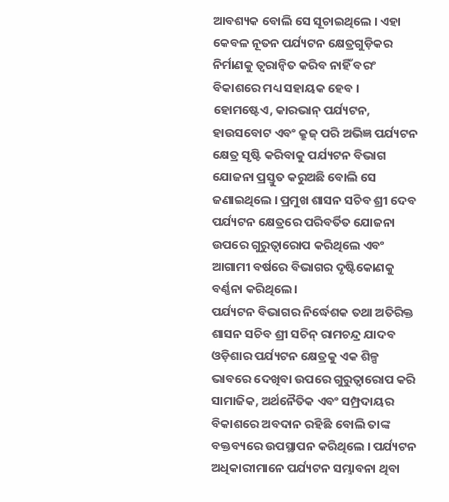ଆବଶ୍ୟକ ବୋଲି ସେ ସୂଚାଇଥିଲେ । ଏହା କେବଳ ନୂତନ ପର୍ଯ୍ୟଟନ କ୍ଷେତ୍ରଗୁଡ଼ିକର ନିର୍ମାଣକୁ ତ୍ୱରାନ୍ୱିତ କରିବ ନାହିଁ ବରଂ ବିକାଶରେ ମଧ୍ୟ ସହାୟକ ହେବ । ହୋମଷ୍ଟେଏ, କାରଭାନ୍ ପର୍ଯ୍ୟଟନ, ହାଉସବୋଟ ଏବଂ କ୍ରୁଜ୍ ପରି ଅଭିଜ୍ଞ ପର୍ଯ୍ୟଟନ କ୍ଷେତ୍ର ସୃଷ୍ଟି କରିବାକୁ ପର୍ଯ୍ୟଟନ ବିଭାଗ ଯୋଜନା ପ୍ରସ୍ତୁତ କରୁଅଛି ବୋଲି ସେ ଜଣାଇଥିଲେ । ପ୍ରମୁଖ ଶାସନ ସଚିବ ଶ୍ରୀ ଦେବ ପର୍ଯ୍ୟଟନ କ୍ଷେତ୍ରରେ ପରିବର୍ତିତ ଯୋଜନା ଉପରେ ଗୁରୁତ୍ୱାରୋପ କରିଥିଲେ ଏବଂ ଆଗାମୀ ବର୍ଷରେ ବିଭାଗର ଦୃଷ୍ଟିକୋଣକୁ ବର୍ଣ୍ଣନା କରିଥିଲେ ।
ପର୍ଯ୍ୟଟନ ବିଭାଗର ନିର୍ଦ୍ଧେଶକ ତଥା ଅତିରିକ୍ତ ଶାସନ ସଚିବ ଶ୍ରୀ ସଚିନ୍ ରାମଚନ୍ଦ୍ର ଯାଦବ ଓଡ଼ିଶାର ପର୍ଯ୍ୟଟନ କ୍ଷେତ୍ରକୁ ଏକ ଶିଳ୍ପ ଭାବରେ ଦେଖିବା ଉପରେ ଗୁରୁତ୍ୱାରୋପ କରି ସାମାଜିକ, ଅର୍ଥନୈତିକ ଏବଂ ସମ୍ପ୍ରଦାୟର ବିକାଶରେ ଅବଦାନ ରହିଛି ବୋଲି ତାଙ୍କ ବକ୍ତବ୍ୟରେ ଉପସ୍ଥାପନ କରିଥିଲେ । ପର୍ଯ୍ୟଟନ ଅଧିକାରୀମାନେ ପର୍ଯ୍ୟଟନ ସମ୍ଭାବନା ଥିବା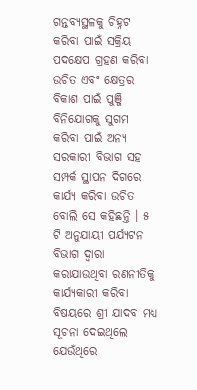ଗନ୍ତବ୍ୟସ୍ଥଳକୁ ଚିହ୍ନଟ କରିବା ପାଇଁ ସକ୍ରିୟ ପଦକ୍ଷେପ ଗ୍ରହଣ କରିବା ଉଚିତ ଏବଂ କ୍ଷେତ୍ରର ବିକାଶ ପାଇଁ ପୁଞ୍ଜି ବିନିଯୋଗକୁ ସୁଗମ କରିବା ପାଇଁ ଅନ୍ୟ ସରକାରୀ ବିଭାଗ ସହ ସମ୍ପର୍କ ସ୍ଥାପନ ଦିଗରେ କାର୍ଯ୍ୟ କରିବା ଉଚିତ ବୋଲି ସେ କହିଛନ୍ତି । ୫ ଟି ଅନୁଯାୟୀ ପର୍ଯ୍ୟଟନ ବିଭାଗ ଦ୍ୱାରା କରାଯାଉଥିବା ରଣନୀତିକୁ କାର୍ଯ୍ୟକାରୀ କରିବା ବିଷୟରେ ଶ୍ରୀ ଯାଦବ ମଧ୍ୟ ସୂଚନା ଦେଇଥିଲେ ଯେଉଁଥିରେ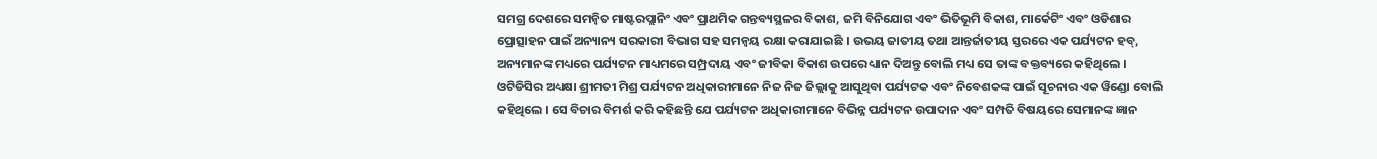ସମଗ୍ର ଦେଶରେ ସମନ୍ୱିତ ମାଷ୍ଟରପ୍ଲାନିଂ ଏବଂ ପ୍ରାଥମିକ ଗନ୍ତବ୍ୟସ୍ଥଳର ବିକାଶ, ଜମି ବିନିଯୋଗ ଏବଂ ଭିତିଭୂମି ବିକାଶ, ମାର୍କେଟିଂ ଏବଂ ଓଡିଶାର ପ୍ରୋତ୍ସାହନ ପାଇଁ ଅନ୍ୟାନ୍ୟ ସରକାରୀ ବିଭାଗ ସହ ସମନ୍ୱୟ ରକ୍ଷା କରାଯାଇଛି । ଉଭୟ ଜାତୀୟ ତଥା ଆନ୍ତର୍ଜାତୀୟ ସ୍ତରରେ ଏକ ପର୍ଯ୍ୟଟନ ହବ୍, ଅନ୍ୟମାନଙ୍କ ମଧ୍ୟରେ ପର୍ଯ୍ୟଟନ ମାଧ୍ୟମରେ ସମ୍ପ୍ରଦାୟ ଏବଂ ଜୀବିକା ବିକାଶ ଉପରେ ଧ୍ୟାନ ଦିଅନ୍ତୁ ବୋଲି ମଧ୍ୟ ସେ ତାଙ୍କ ବକ୍ତବ୍ୟରେ କହିଥିଲେ ।
ଓଟିଡିସିର ଅଧ୍ୟକ୍ଷା ଶ୍ରୀମତୀ ମିଶ୍ର ପର୍ଯ୍ୟଟନ ଅଧିକାରୀମାନେ ନିଜ ନିଜ ଜିଲ୍ଲାକୁ ଆସୁଥିବା ପର୍ଯ୍ୟଟକ ଏବଂ ନିବେଶକଙ୍କ ପାଇଁ ସୂଚନାର ଏକ ୱିଣ୍ଡୋ ବୋଲି କହିଥିଲେ । ସେ ବିଚାର ବିମର୍ଶ କରି କହିଛନ୍ତି ଯେ ପର୍ଯ୍ୟଟନ ଅଧିକାରୀମାନେ ବିଭିନ୍ନ ପର୍ଯ୍ୟଟନ ଉପାଦାନ ଏବଂ ସମ୍ପତି ବିଷୟରେ ସେମାନଙ୍କ ଜ୍ଞାନ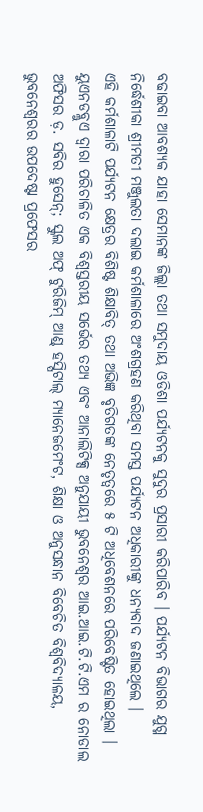ବଢାଇବା ଆବଶ୍ୟକ ଯାହା ସେମାନଙ୍କ ଜିଲ୍ଲା ତଥା ସମୁଦାୟ ଓଡିଶା ପର୍ଯ୍ୟଟନକୁ ସୁଦୁର ପ୍ରସାରୀ କରିପାରିବ । ପର୍ଯ୍ୟଟନ ବିଭାଗର ଯୁଗ୍ମ ନିର୍ଦ୍ଧେଶୀକା ଶ୍ରୀମତୀ ମଞ୍ଜୁଲତା ଦଲାଇ କର୍ମଶାଳାରେ ଅଂଶଗ୍ରହଣ କରିଥିବା ସମସ୍ତ ପର୍ଯ୍ୟଟନ ଅଧିକାରୀଙ୍କୁ ଧନ୍ୟବାଦ ଜଣାଇଥିଲେ ।
ଏହି କର୍ମଶାଳାଟି ପର୍ଯ୍ୟଟନ କ୍ଷେତ୍ରର ବିଶିଷ୍ଟ ଶିକ୍ଷାବିତ୍ ତଥା ଅଭିଜ୍ଞ ବୃତିଗତଙ୍କ ନେତୃତ୍ୱରେ ୫ ଟି ଅଧିବେଶନରେ ପରିବେଷ୍ଟିତ ହୋଇଥିଲା । ୟୁଏନଡବ୍ଲୁଏ ଦ୍ୱାରା ପରିଚାଳିତ ଏକ ବିଶ୍ୱସ୍ତରୀୟ ସର୍ଭେର ତଥ୍ୟ ଏବଂ ଆନାଲିଟିକ୍ସ ଅନୁଯାୟୀ ଭୁବନେଶ୍ୱର ଆଇ.ଆଇ.ଟି.ଟି.ଏମ ର ନୋଡାଲ ଅଫିସର ଡ଼. ସବିର ହୁସେନ୍; ସ୍କୁଲ ଅଫ୍ ଟୁରିଜିମ୍ ଆଣ୍ଡ୍ ହସ୍ପିଟାଲ୍ ମ୍ୟାନେଜମେଂଟ, ଶିକ୍ଷା ଓ ଅନୁସନ୍ଧାନ ବିବେଚିତ ବିଶ୍ୱବିଦ୍ୟାଳୟ, ଭୁବନେଶ୍ୱରର ଉପଦେଷ୍ଟା ପ୍ରଫେସର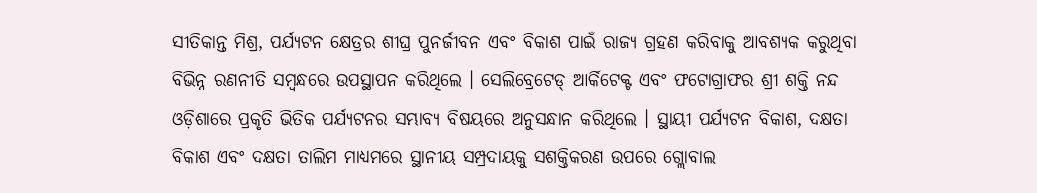ସୀତିକାନ୍ତ ମିଶ୍ର, ପର୍ଯ୍ୟଟନ କ୍ଷେତ୍ରର ଶୀଘ୍ର ପୁନର୍ଜୀବନ ଏବଂ ବିକାଶ ପାଇଁ ରାଜ୍ୟ ଗ୍ରହଣ କରିବାକୁ ଆବଶ୍ୟକ କରୁଥିବା ବିଭିନ୍ନ ରଣନୀତି ସମ୍ବନ୍ଧରେ ଉପସ୍ଥାପନ କରିଥିଲେ । ସେଲିବ୍ରେଟେଡ୍ ଆର୍କିଟେକ୍ଟ ଏବଂ ଫଟୋଗ୍ରାଫର ଶ୍ରୀ ଶକ୍ତି ନନ୍ଦ ଓଡ଼ିଶାରେ ପ୍ରକୃତି ଭିତିକ ପର୍ଯ୍ୟଟନର ସମ୍ଭାବ୍ୟ ବିଷୟରେ ଅନୁସନ୍ଧାନ କରିଥିଲେ । ସ୍ଥାୟୀ ପର୍ଯ୍ୟଟନ ବିକାଶ, ଦକ୍ଷତା ବିକାଶ ଏବଂ ଦକ୍ଷତା ତାଲିମ ମାଧ୍ୟମରେ ସ୍ଥାନୀୟ ସମ୍ପ୍ରଦାୟକୁ ସଶକ୍ତିକରଣ ଉପରେ ଗ୍ଲୋବାଲ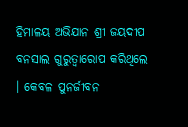ହିମାଳୟ ଅଭିଯାନ ଶ୍ରୀ ଜୟଦୀପ ବନସାଲ ଗୁରୁତ୍ୱାରୋପ କରିଥିଲେ । କେବଳ ପୁନର୍ଜୀବନ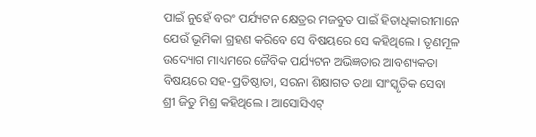ପାଇଁ ନୁହେଁ ବରଂ ପର୍ଯ୍ୟଟନ କ୍ଷେତ୍ରର ମଜବୁତ ପାଇଁ ହିତାଧିକାରୀମାନେ ଯେଉଁ ଭୂମିକା ଗ୍ରହଣ କରିବେ ସେ ବିଷୟରେ ସେ କହିଥିଲେ । ତୃଣମୂଳ ଉଦ୍ୟୋଗ ମାଧ୍ୟମରେ ଜୈବିକ ପର୍ଯ୍ୟଟନ ଅଭିଜ୍ଞତାର ଆବଶ୍ୟକତା ବିଷୟରେ ସହ-ପ୍ରତିଷ୍ଠାତା, ସରନା ଶିକ୍ଷାଗତ ତଥା ସାଂସ୍କୃତିକ ସେବା ଶ୍ରୀ ଜିତୁ ମିଶ୍ର କହିଥିଲେ । ଆସୋସିଏଟ୍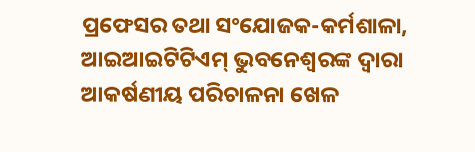ପ୍ରଫେସର ତଥା ସଂଯୋଜକ-କର୍ମଶାଳା, ଆଇଆଇଟିଟିଏମ୍ ଭୁବନେଶ୍ୱରଙ୍କ ଦ୍ୱାରା ଆକର୍ଷଣୀୟ ପରିଚାଳନା ଖେଳ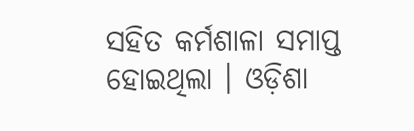ସହିତ କର୍ମଶାଳା ସମାପ୍ତ ହୋଇଥିଲା । ଓଡ଼ିଶା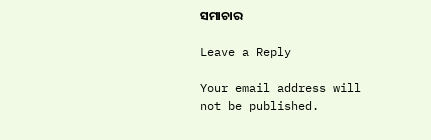ସମାଚାର

Leave a Reply

Your email address will not be published.